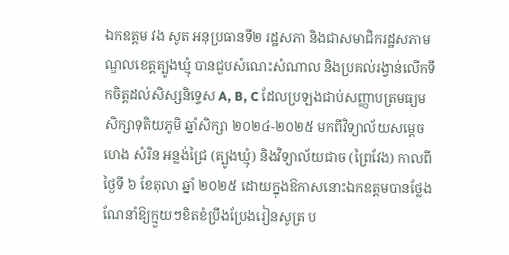ឯកឧត្តម វង សូត អនុប្រធានទី២ រដ្ឋសភា និងជាសមាជិករដ្ឋសភាមណ្ឌលខេត្តត្បូងឃ្មុំ បានជួបសំណេះសំណាល និងប្រគល់រង្វាន់លើកទឹកចិត្តដល់សិស្សនិទ្ទេស A, B, C ដែលប្រឡងជាប់សញ្ញាបត្រមធ្យមសិក្សាទុតិយភូមិ ឆ្នាំសិក្សា ២០២៤-២០២៥ មកពីវិទ្យាល័យសម្តេច ហេង សំរិន អន្លង់ជ្រៃ (ត្បូងឃ្មុំ) និងវិទ្យាល័យជាច (ព្រៃវែង) កាលពីថ្ងៃទី ៦ ខែតុលា ឆ្នាំ ២០២៥ ដោយក្នុងឱកាសនោះឯកឧត្តមបានថ្លែងណែនាំឱ្យក្មួយៗខិតខំប្រឹងប្រែងរៀនសូត្រ ប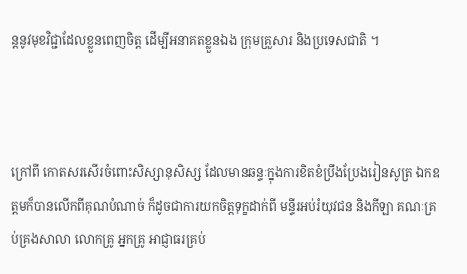ន្តនូវមុខវិជ្ជាដែលខ្លួនពេញចិត្ត ដើម្បីអនាគតខ្លួនឯង ក្រុមគ្រួសារ និងប្រទេសជាតិ ។



ក្រៅពី កោតសរសើរចំពោះសិស្សានុសិស្ស ដែលមានឆន្ទៈក្នុងការខិតខំប្រឹងប្រែងរៀនសូត្រ ឯកឧត្តមក៏បានលើកពីគុណបំណាច់ ក៏ដូចជាការយកចិត្តទុក្ខដាក់ពី មន្ទីរអប់រំយុវជន និងកីឡា គណៈគ្រប់គ្រងសាលា លោកគ្រូ អ្នកគ្រូ អាជ្ញាធរគ្រប់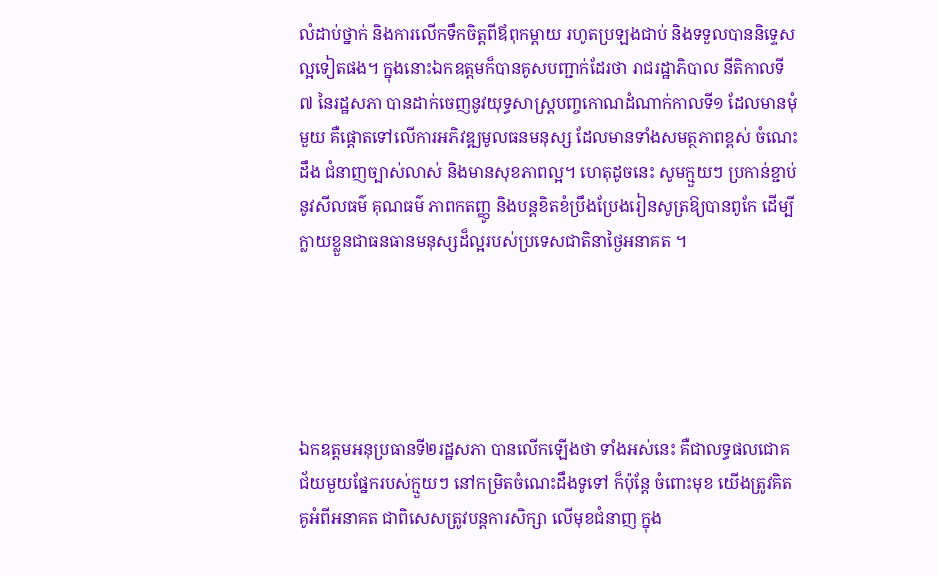លំដាប់ថ្នាក់ និងការលើកទឹកចិត្តពីឪពុកម្តាយ រហូតប្រឡងជាប់ និងទទួលបាននិទ្ទេសល្អទៀតផង។ ក្នុងនោះឯកឧត្តមក៏បានគូសបញ្ជាក់ដែរថា រាជរដ្ឋាភិបាល នីតិកាលទី៧ នៃរដ្ឋសភា បានដាក់ចេញនូវយុទ្ធសាស្ត្របញ្ចកោណដំណាក់កាលទី១ ដែលមានមុំមួយ គឺផ្តោតទៅលើការអភិវឌ្ឍមូលធនមនុស្ស ដែលមានទាំងសមត្ថភាពខ្ពស់ ចំណេះដឹង ជំនាញច្បាស់លាស់ និងមានសុខភាពល្អ។ ហេតុដូចនេះ សូមក្មួយៗ ប្រកាន់ខ្ជាប់នូវសីលធម៌ គុណធម៌ ភាពកតញ្ញូ និងបន្តខិតខំប្រឹងប្រែងរៀនសូត្រឱ្យបានពូកែ ដើម្បីក្លាយខ្លួនជាធនធានមនុស្សដ៏ល្អរបស់ប្រទេសជាតិនាថ្ងៃអនាគត ។





ឯកឧត្តមអនុប្រធានទី២រដ្ឋសភា បានលើកឡើងថា ទាំងអស់នេះ គឺជាលទ្ធផលជោគជ័យមួយផ្នែករបស់ក្មួយៗ នៅកម្រិតចំណេះដឹងទូទៅ ក៏ប៉ុន្តែ ចំពោះមុខ យើងត្រូវគិតគូអំពីអនាគត ជាពិសេសត្រូវបន្តការសិក្សា លើមុខជំនាញ ក្នុង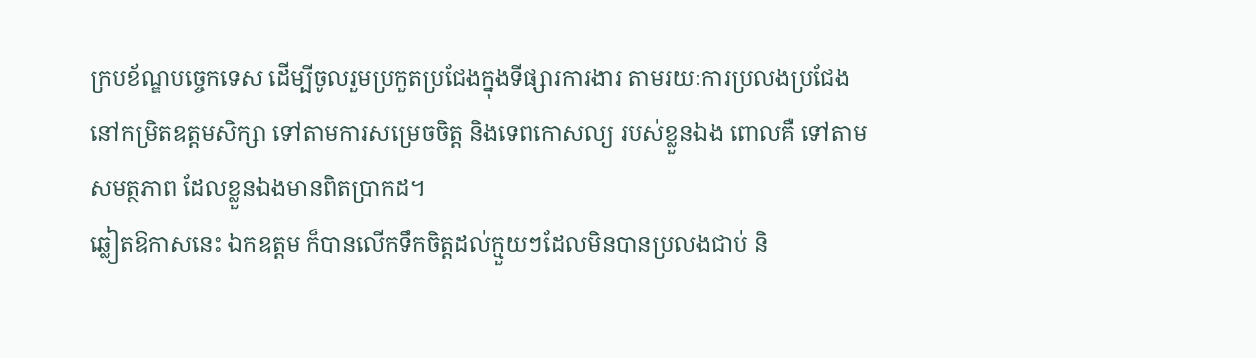ក្របខ័ណ្ឌបច្ចេកទេស ដើម្បីចូលរួមប្រកួតប្រជែងក្នុងទីផ្សារការងារ តាមរយៈការប្រលងប្រជែង នៅកម្រិតឧត្តមសិក្សា ទៅតាមការសម្រេចចិត្ត និងទេពកោសល្យ របស់ខ្លួនឯង ពោលគឺ ទៅតាមសមត្ថភាព ដែលខ្លួនឯងមានពិតប្រាកដ។
ឆ្លៀតឱកាសនេះ ឯកឧត្តម ក៏បានលើកទឹកចិត្តដល់ក្មួយៗដែលមិនបានប្រលងជាប់ និ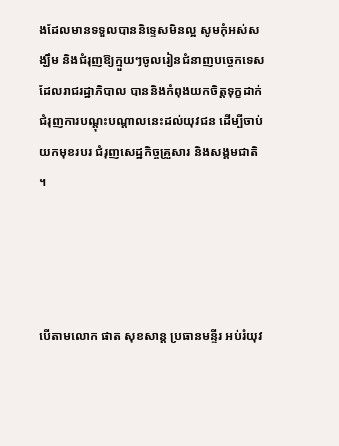ងដែលមានទទួលបាននិទ្ទេសមិនល្អ សូមកុំអស់សង្ឃឹម និងជំរុញឱ្យក្មួយៗចូលរៀនជំនាញបច្ចេកទេស ដែលរាជរដ្ឋាភិបាល បាននិងកំពុងយកចិត្តទុក្ខដាក់ជំរុញការបណ្តុះបណ្តាលនេះដល់យុវជន ដើម្បីចាប់យកមុខរបរ ជំរុញសេដ្ឋកិច្ចគ្រួសារ និងសង្គមជាតិ ។




បើតាមលោក ផាត សុខសាន្ត ប្រធានមន្ទីរ អប់រំយុវ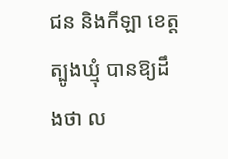ជន និងកីឡា ខេត្តត្បូងឃ្មុំ បានឱ្យដឹងថា ល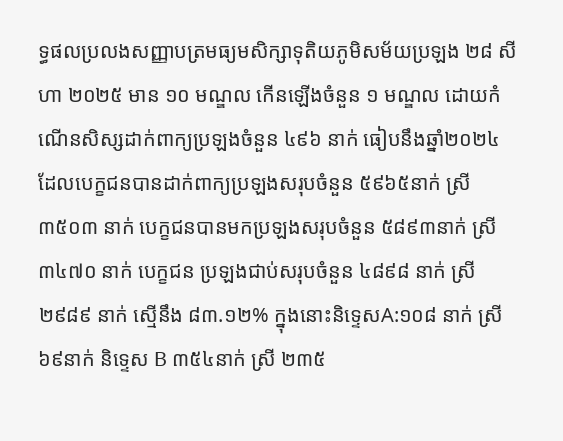ទ្ធផលប្រលងសញ្ញាបត្រមធ្យមសិក្សាទុតិយភូមិសម័យប្រឡង ២៨ សីហា ២០២៥ មាន ១០ មណ្ឌល កើនឡើងចំនួន ១ មណ្ឌល ដោយកំណើនសិស្សដាក់ពាក្យប្រឡងចំនួន ៤៩៦ នាក់ ធៀបនឹងឆ្នាំ២០២៤ ដែលបេក្ខជនបានដាក់ពាក្យប្រឡងសរុបចំនួន ៥៩៦៥នាក់ ស្រី ៣៥០៣ នាក់ បេក្ខជនបានមកប្រឡងសរុបចំនួន ៥៨៩៣នាក់ ស្រី ៣៤៧០ នាក់ បេក្ខជន ប្រឡងជាប់សរុបចំនួន ៤៨៩៨ នាក់ ស្រី ២៩៨៩ នាក់ ស្មើនឹង ៨៣.១២% ក្នុងនោះនិទ្ទេសA:១០៨ នាក់ ស្រី ៦៩នាក់ និទ្ទេស B ៣៥៤នាក់ ស្រី ២៣៥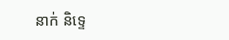នាក់ និទ្ទេ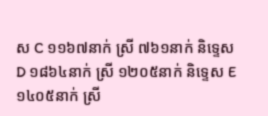ស C ១១៦៧នាក់ ស្រី ៧៦១នាក់ និទ្ទេស D ១៨៦៤នាក់ ស្រី ១២០៥នាក់ និទ្ទេស E ១៤០៥នាក់ ស្រី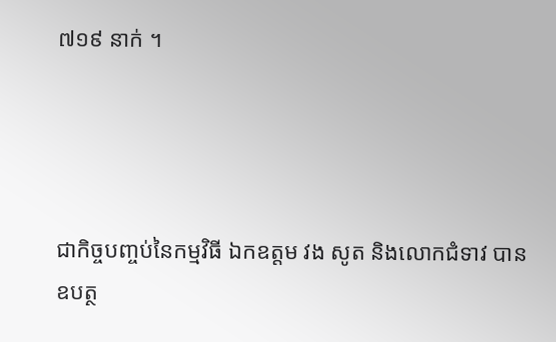៧១៩ នាក់ ។




ជាកិច្ចបញ្ចប់នៃកម្មវិធី ឯកឧត្តម វង សូត និងលោកជំទាវ បានឧបត្ថ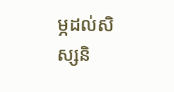ម្ភដល់សិស្សនិ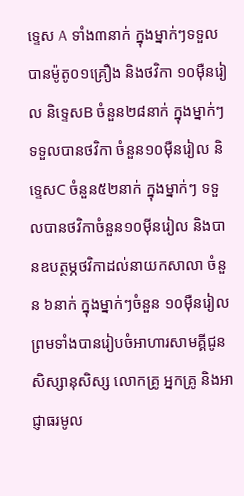ទ្ទេស A ទាំង៣នាក់ ក្នុងម្នាក់ៗទទួលបានម៉ូតូ០១គ្រឿង និងថវិកា ១០ម៉ឺនរៀល និទ្ទេសB ចំនួន២៨នាក់ ក្នុងម្នាក់ៗ ទទួលបានថវិកា ចំនួន១០ម៉ឺនរៀល និទ្ទេសC ចំនួន៥២នាក់ ក្នុងម្នាក់ៗ ទទួលបានថវិកាចំនួន១០ម៉ីនរៀល និងបានឧបត្ថម្ភថវិកាដល់នាយកសាលា ចំនួន ៦នាក់ ក្នុងម្នាក់ៗចំនួន ១០ម៉ឺនរៀល ព្រមទាំងបានរៀបចំអាហារសាមគ្គីជូនសិស្សានុសិស្ស លោកគ្រូ អ្នកគ្រូ និងអាជ្ញាធរមូល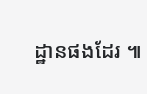ដ្ឋានផងដែរ ៕